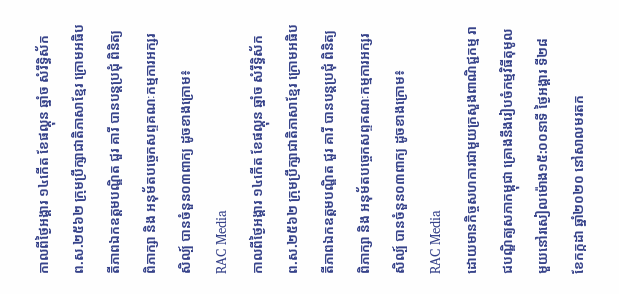កាលពីថ្ងៃអង្គារ ១៤កើត ខែផល្គុន ឆ្នាំច សំរឹទ្ធិស័ក ព.ស.២៥៦២ ក្រុមប្រឹក្សាជាតិភាសាខ្មែរ ក្រោមអធិបតីភាពឯកឧត្តមបណ្ឌិត ជួរ គារី បានបន្តប្រជុំ ពិនិត្យ ពិភាក្សា និង អនុម័តបច្ចេកសព្ទគណៈកម្មការអក្សរសិល្ប៍ បានចំនួន០៣ពាក្យ ដូចខាងក្រោម៖
RAC Media
កាលពីថ្ងៃអង្គារ ១៤កើត ខែផល្គុន ឆ្នាំច សំរឹទ្ធិស័ក ព.ស.២៥៦២ ក្រុមប្រឹក្សាជាតិភាសាខ្មែរ ក្រោមអធិបតីភាពឯកឧត្តមបណ្ឌិត ជួរ គារី បានបន្តប្រជុំ ពិនិត្យ ពិភាក្សា និង អនុម័តបច្ចេកសព្ទគណៈកម្មការអក្សរសិល្ប៍ បានចំនួន០៣ពាក្យ ដូចខាងក្រោម៖
RAC Media
ដោយមានកិច្ចសហការជាមួយក្រសួងពាណិជ្ជកម្ម រាជបណ្ឌិត្យសភាកម្ពុជា គ្រោងនឹងរៀបចំកម្មវិធីតុមូលមួយនៅរសៀលម៉ោង១៥:០០នាទី ថ្ងៃអង្គារ ទី២៨ ខែកក្កដា ឆ្នាំ២០២០ នៅសាលមរតក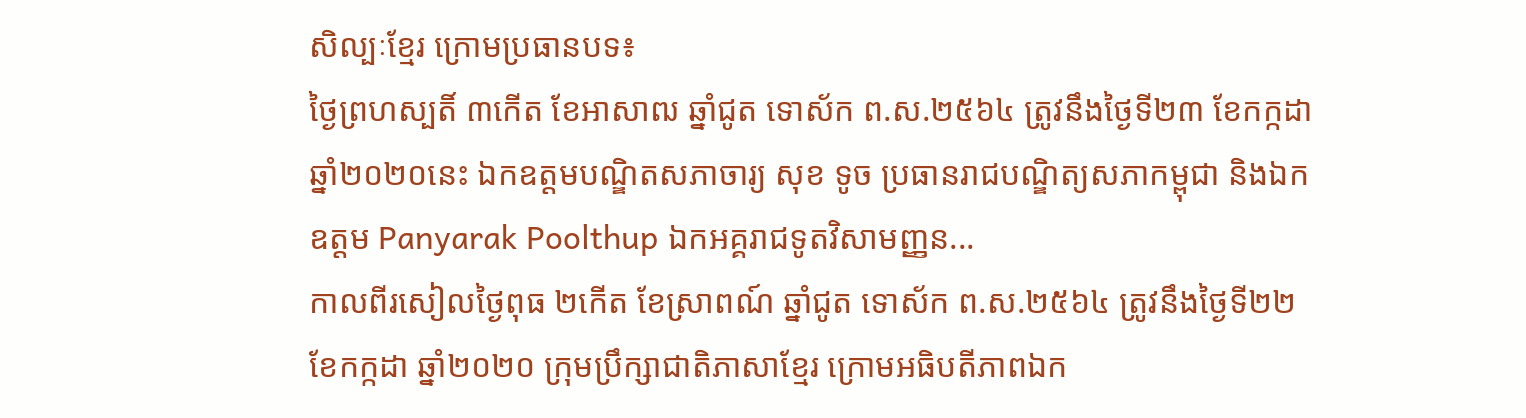សិល្បៈខ្មែរ ក្រោមប្រធានបទ៖
ថ្ងៃព្រហស្បតិ៍ ៣កើត ខែអាសាឍ ឆ្នាំជូត ទោស័ក ព.ស.២៥៦៤ ត្រូវនឹងថ្ងៃទី២៣ ខែកក្កដា ឆ្នាំ២០២០នេះ ឯកឧត្តមបណ្ឌិតសភាចារ្យ សុខ ទូច ប្រធានរាជបណ្ឌិត្យសភាកម្ពុជា និងឯកឧត្តម Panyarak Poolthup ឯកអគ្គរាជទូតវិសាមញ្ញន...
កាលពីរសៀលថ្ងៃពុធ ២កើត ខែស្រាពណ៍ ឆ្នាំជូត ទោស័ក ព.ស.២៥៦៤ ត្រូវនឹងថ្ងៃទី២២ ខែកក្កដា ឆ្នាំ២០២០ ក្រុមប្រឹក្សាជាតិភាសាខ្មែរ ក្រោមអធិបតីភាពឯក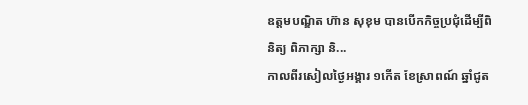ឧត្តមបណ្ឌិត ហ៊ាន សុខុម បានបើកកិច្ចប្រជុំដើម្បីពិនិត្យ ពិភាក្សា និ...
កាលពីរសៀលថ្ងៃអង្គារ ១កើត ខែស្រាពណ៍ ឆ្នាំជូត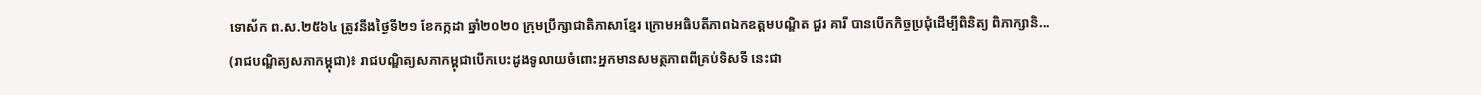ទោស័ក ព.ស.២៥៦៤ ត្រូវនឹងថ្ងៃទី២១ ខែកក្កដា ឆ្នាំ២០២០ ក្រុមប្រឹក្សាជាតិភាសាខ្មែរ ក្រោមអធិបតីភាពឯកឧត្តមបណ្ឌិត ជួរ គារី បានបើកកិច្ចប្រជុំដើម្បីពិនិត្យ ពិភាក្សានិ...
(រាជបណ្ឌិត្យសភាកម្ពុជា)៖ រាជបណ្ឌិត្យសភាកម្ពុជាបើកបេះដូងទូលាយចំពោះអ្នកមានសមត្ថភាពពីគ្រប់ទិសទី នេះជា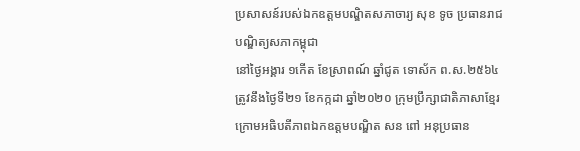ប្រសាសន៍របស់ឯកឧត្ដមបណ្ឌិតសភាចារ្យ សុខ ទូច ប្រធានរាជបណ្ឌិត្យសភាកម្ពុជា
នៅថ្ងៃអង្គារ ១កើត ខែស្រាពណ៍ ឆ្នាំជូត ទោស័ក ព.ស.២៥៦៤ ត្រូវនឹងថ្ងៃទី២១ ខែកក្កដា ឆ្នាំ២០២០ ក្រុមប្រឹក្សាជាតិភាសាខ្មែរ ក្រោមអធិបតីភាពឯកឧត្តមបណ្ឌិត សន ពៅ អនុប្រធាន